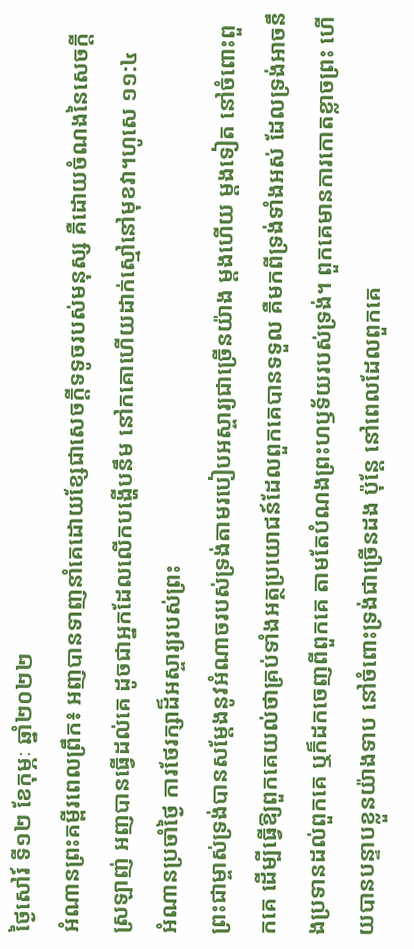ថ្ងៃសៅរ៍ ទី១២ ខែកុម្ភៈ ឆ្នាំ២០២២
អំណានព្រះគម្ពីរពេលព្រឹក៖ អញបានទាញនាំគេដោយខ្សែជាសេចក្តីទទូចរបស់មនុស្ស គឺដោយចំណងនៃសេចក្តីស្រឡាញ់ អញបានធ្វើដល់គេ ដូចជាអ្នកដែលលើកបង្ហើបនឹម នៅកគោហើយដាក់ស្មៅនៅមុខវា។ហូសេ ១១:៤
អំណានប្រចាំថ្ងៃ ការថែរក្សាដ៏អស្ចារ្យរបស់ព្រះ
ព្រះជាម្ចាស់ទ្រង់បានសម្តែងនូវអំណាចរបស់ទ្រង់តាមរបៀបអស្ចារ្យជាច្រើនយ៉ាង ម្តងហើយ ម្តងទៀត នៅចំពោះពួកគេ ដើម្បីធ្វើឱ្យពួកគេយល់ថាគ្រប់ទាំងអត្ថប្រយោជន៍ដែលពួកគេបានទទួល គឺមកពីទ្រង់ទាំងអស់ ដែលទ្រង់អាចនឹងប្រទានដល់ពួកគេ ឬក៏ដកចេញពីពួកគេ តាមតែបំណងព្រះហឫទ័យរបស់ទ្រង់។ ពួកគេមានការកោតខ្លាចព្រះ ហើយបានបន្ទាបខ្លួនយ៉ាងទាប នៅចំពោះទ្រង់ជាច្រើនដង ប៉ុន្តែ នៅពេលដែលពួកគេ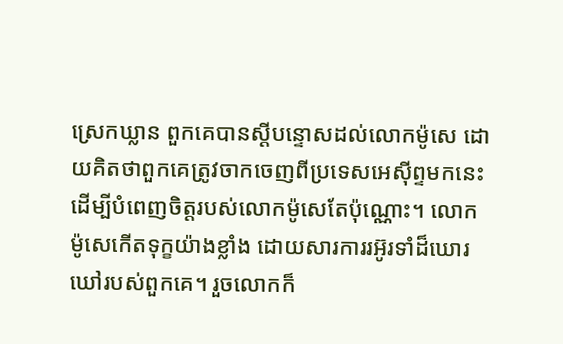ស្រេកឃ្លាន ពួកគេបានស្តីបន្ទោសដល់លោកម៉ូសេ ដោយគិតថាពួកគេត្រូវចាកចេញពីប្រទេសអេស៊ីព្ទមកនេះ ដើម្បីបំពេញចិត្តរបស់លោកម៉ូសេតែប៉ុណ្ណោះ។ លោកម៉ូសេកើតទុក្ខយ៉ាងខ្លាំង ដោយសារការរអ៊ូរទាំដ៏ឃោរឃៅរបស់ពួកគេ។ រួចលោកក៏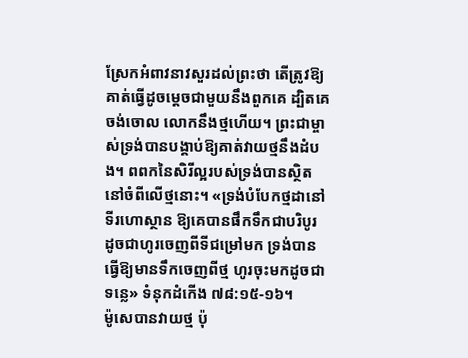ស្រែកអំពាវនាវសួរដល់ព្រះថា តើត្រូវឱ្យគាត់ធ្វើដូចម្តេចជាមួយនឹងពួកគេ ដ្បិតគេចង់ចោល លោកនឹងថ្មហើយ។ ព្រះជាម្ចាស់ទ្រង់បានបង្គាប់ឱ្យគាត់វាយថ្មនឹងដំបង។ ពពកនៃសិរីល្អរបស់ទ្រង់បានស្ថិតនៅចំពីលើថ្មនោះ។ «ទ្រង់បំបែកថ្មដានៅទីរហោស្ថាន ឱ្យគេបានផឹកទឹកជាបរិបូរ ដូចជាហូរចេញពីទីជម្រៅមក ទ្រង់បានធ្វើឱ្យមានទឹកចេញពីថ្ម ហូរចុះមកដូចជាទន្លេ» ទំនុកដំកើង ៧៨:១៥-១៦។
ម៉ូសេបានវាយថ្ម ប៉ុ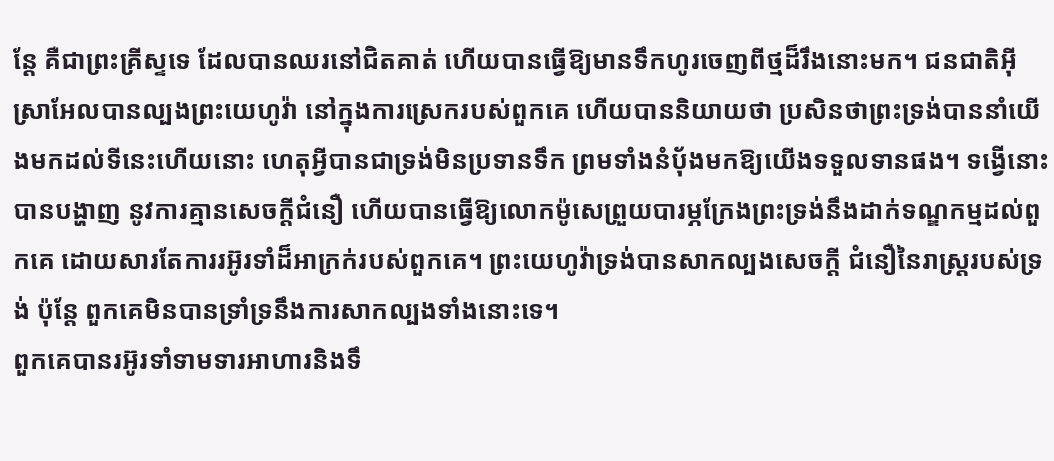ន្តែ គឺជាព្រះគ្រីស្ទទេ ដែលបានឈរនៅជិតគាត់ ហើយបានធ្វើឱ្យមានទឹកហូរចេញពីថ្មដ៏រឹងនោះមក។ ជនជាតិអ៊ីស្រាអែលបានល្បងព្រះយេហូវ៉ា នៅក្នុងការស្រេករបស់ពួកគេ ហើយបាននិយាយថា ប្រសិនថាព្រះទ្រង់បាននាំយើងមកដល់ទីនេះហើយនោះ ហេតុអ្វីបានជាទ្រង់មិនប្រទានទឹក ព្រមទាំងនំប័ុងមកឱ្យយើងទទួលទានផង។ ទង្វើនោះបានបង្ហាញ នូវការគ្មានសេចក្តីជំនឿ ហើយបានធ្វើឱ្យលោកម៉ូសេព្រួយបារម្ភក្រែងព្រះទ្រង់នឹងដាក់ទណ្ឌកម្មដល់ពួកគេ ដោយសារតែការរអ៊ូរទាំដ៏អាក្រក់របស់ពួកគេ។ ព្រះយេហូវ៉ាទ្រង់បានសាកល្បងសេចក្តី ជំនឿនៃរាស្ត្ររបស់ទ្រង់ ប៉ុន្តែ ពួកគេមិនបានទ្រាំទ្រនឹងការសាកល្បងទាំងនោះទេ។
ពួកគេបានរអ៊ូរទាំទាមទារអាហារនិងទឹ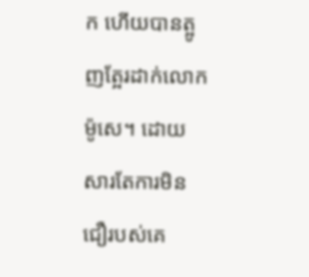ក ហើយបានត្អូញត្អែរដាក់លោកម៉ូសេ។ ដោយសារតែការមិនជឿរបស់គេ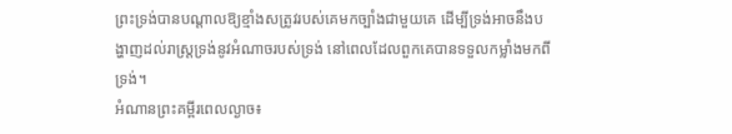ព្រះទ្រង់បានបណ្តាលឱ្យខ្មាំងសត្រូវរបស់គេមកច្បាំងជាមួយគេ ដើម្បីទ្រង់អាចនឹងបង្ហាញដល់រាស្ត្រទ្រង់នូវអំណាចរបស់ទ្រង់ នៅពេលដែលពួកគេបានទទួលកម្លាំងមកពីទ្រង់។
អំណានព្រះគម្ពីរពេលល្ងាច៖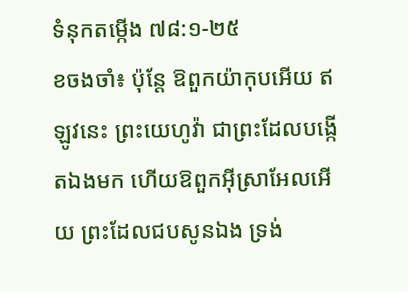ទំនុកតម្កើង ៧៨:១-២៥
ខចងចាំ៖ ប៉ុន្តែ ឱពួកយ៉ាកុបអើយ ឥឡូវនេះ ព្រះយេហូវ៉ា ជាព្រះដែលបង្កើតឯងមក ហើយឱពួកអ៊ីស្រាអែលអើយ ព្រះដែលជបសូនឯង ទ្រង់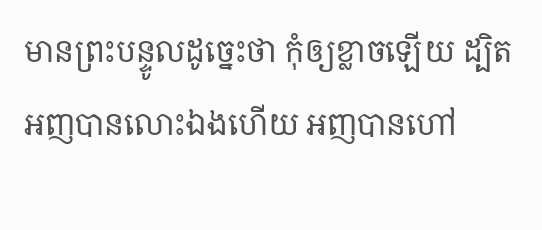មានព្រះបន្ទូលដូច្នេះថា កុំឲ្យខ្លាចឡើយ ដ្បិតអញបានលោះឯងហើយ អញបានហៅ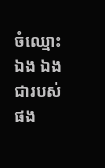ចំឈ្មោះឯង ឯងជារបស់ផង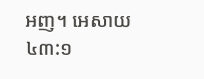អញ។ អេសាយ ៤៣:១